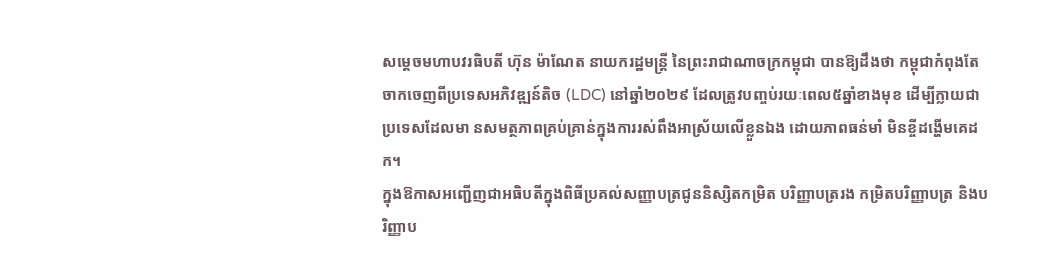សម្តេចមហាបវរធិបតី ហ៊ុន ម៉ាណែត នាយករដ្ឋមន្ត្រី នៃព្រះរាជាណាចក្រកម្ពុជា បានឱ្យដឹងថា កម្ពុជាកំពុងតែចាកចេញពីប្រទេសអភិវឌ្ឍន៍តិច (LDC) នៅឆ្នាំ២០២៩ ដែលត្រូវបញ្ចប់រយៈពេល៥ឆ្នាំខាងមុខ ដើម្បីក្លាយជាប្រទេសដែលមា នសមត្ថភាពគ្រប់គ្រាន់ក្នុងការរស់ពឹងអាស្រ័យលើខ្លួនឯង ដោយភាពធន់មាំ មិនខ្ចីដង្ហើមគេដក។
ក្នុងឱកាសអញ្ជើញជាអធិបតីក្នុងពិធីប្រគល់សញ្ញាបត្រជូននិស្សិតកម្រិត បរិញ្ញាបត្ររង កម្រិតបរិញ្ញាបត្រ និងបរិញ្ញាប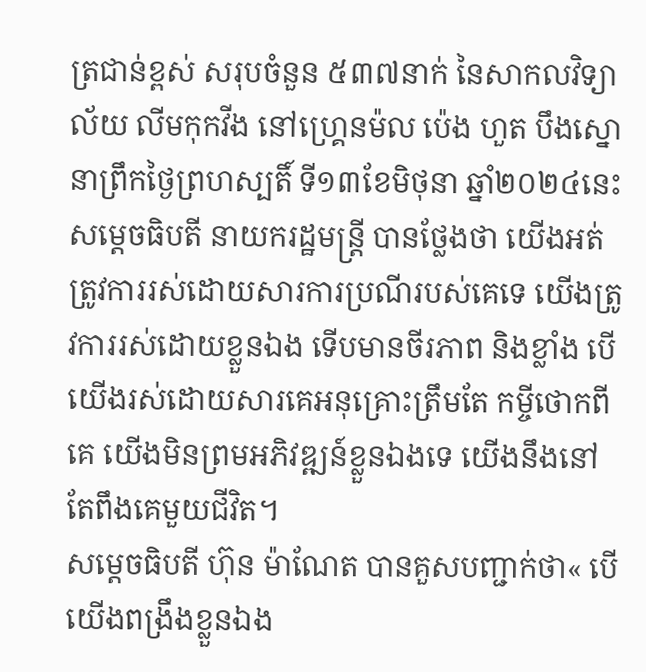ត្រជាន់ខ្ពស់ សរុបចំនួន ៥៣៧នាក់ នៃសាកលវិទ្យាល័យ លីមកុកវីង នៅហ្រ្គេនម៉ល ប៉េង ហួត បឹងស្នោ នាព្រឹកថ្ងៃព្រហស្បតិ៍ ទី១៣ខែមិថុនា ឆ្នាំ២០២៤នេះ សម្តេចធិបតី នាយករដ្ឋមន្ត្រី បានថ្លែងថា យើងអត់ត្រូវការរស់ដោយសារការប្រណីរបស់គេទេ យើងត្រូវការរស់ដោយខ្លួនឯង ទើបមានចីរភាព និងខ្លាំង បើយើងរស់ដោយសារគេអនុគ្រោះត្រឹមតែ កម្ចីថោកពីគេ យើងមិនព្រមអភិវឌ្ឍន៍ខ្លួនឯងទេ យើងនឹងនៅតែពឹងគេមួយជីវិត។
សម្ដេចធិបតី ហ៊ុន ម៉ាណែត បានគួសបញ្ជាក់ថា« បើយើងពង្រឹងខ្លួនឯង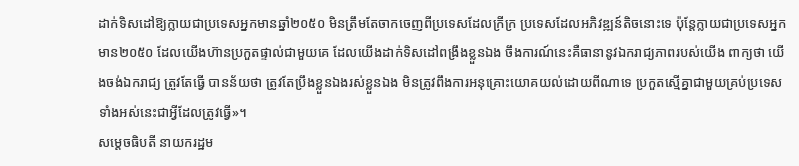ដាក់ទិសដៅឱ្យក្លាយជាប្រទេសអ្នកមានឆ្នាំ២០៥០ មិនត្រឹមតែចាកចេញពីប្រទេសដែលក្រីក្រ ប្រទេសដែលអភិវឌ្ឍន៍តិចនោះទេ ប៉ុន្តែក្លាយជាប្រទេសអ្នកមាន២០៥០ ដែលយើងហ៊ានប្រកួតផ្ទាល់ជាមួយគេ ដែលយើងដាក់ទិសដៅពង្រឹងខ្លួនឯង ចឹងការណ៍នេះគឺធានានូវឯករាជ្យភាពរបស់យើង ពាក្យថា យើងចង់ឯករាជ្យ ត្រួវតែធ្វើ បានន័យថា ត្រូវតែប្រឹងខ្លួនឯងរស់ខ្លួនឯង មិនត្រូវពឹងការអនុគ្រោះយោគយល់ដោយពីណាទេ ប្រកួតស្មើគ្នាជាមួយគ្រប់ប្រទេសទាំងអស់នេះជាអ្វីដែលត្រូវធ្វើ»។
សម្តេចធិបតី នាយករដ្ឋម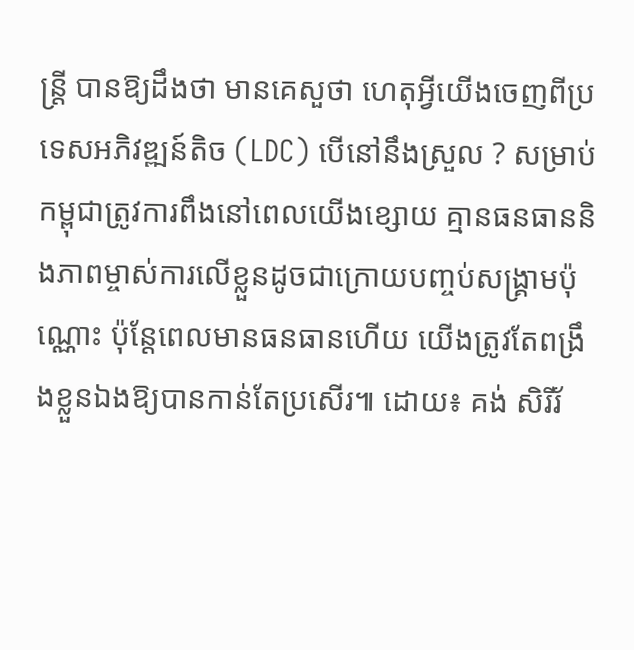ន្ត្រី បានឱ្យដឹងថា មានគេសួថា ហេតុអ្វីយើងចេញពីប្រទេសអភិវឌ្ឍន៍តិច (LDC) បើនៅនឹងស្រួល ? សម្រាប់កម្ពុជាត្រូវការពឹងនៅពេលយើងខ្សោយ គ្មានធនធាននិងភាពម្ចាស់ការលើខ្លួនដូចជាក្រោយបញ្ចប់សង្រ្គាមប៉ុណ្ណោះ ប៉ុន្តែពេលមានធនធានហើយ យើងត្រូវតែពង្រឹងខ្លួនឯងឱ្យបានកាន់តែប្រសើរ៕ ដោយ៖ គង់ សិរីរ័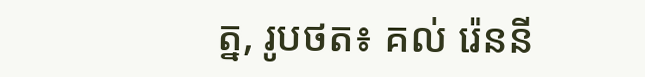ត្ន, រូបថត៖ គល់ រ៉េននី